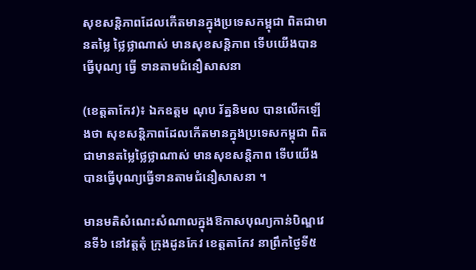សុខសន្តិភាពដែលកើតមានក្នុងប្រទេសកម្ពុជា ពិតជាមានតម្លៃ ថ្លៃថ្លាណាស់ មានសុខសន្តិភាព ទើបយើងបាន ធ្វើបុណ្យ ធ្វើ ទានតាមជំនឿសាសនា

(ខេត្តតាកែវ)៖ ឯកឧត្តម ណុប រ័ត្ននិមល បានលើកឡើងថា សុខសន្តិភាពដែលកើតមានក្នុងប្រទេសកម្ពុជា ពិតជាមានតម្លៃថ្លៃថ្លាណាស់ មានសុខសន្តិភាព ទើបយើងបានធ្វើបុណ្យធ្វើទានតាមជំនឿសាសនា ។

មានមតិសំណេះសំណាលក្នុងឱកាសបុណ្យកាន់បិណ្ឌវេនទី៦ នៅវត្តតុំ ក្រុងដូនកែវ ខេត្តតាកែវ នាព្រឹកថ្ងៃទី៥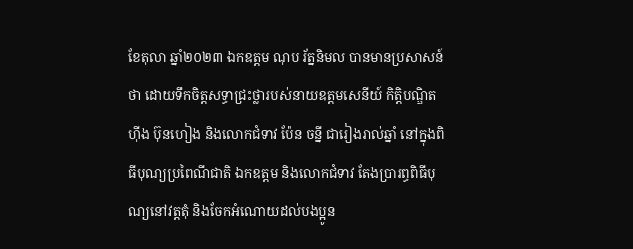ខែតុលា ឆ្នាំ២០២៣ ឯកឧត្តម ណុប រ័ត្ននិមល បានមានប្រសាសន៍ថា ដោយទឹកចិត្តសទ្ធាជ្រះថ្លារបស់នាយឧត្តមសេនីយ៍ កិត្តិបណ្ឌិត ហ៊ីង ប៊ុនហៀង និងលោកជំទាវ ប៉ែន ចនី្ន ជារៀងរាល់ឆ្នាំ នៅក្នុងពិធីបុណ្យប្រពៃណីជាតិ ឯកឧត្តម និងលោកជំទាវ តែងប្រារព្ធពិធីបុណ្យនៅវត្តតុំ និងចែកអំណោយដល់បងប្អូន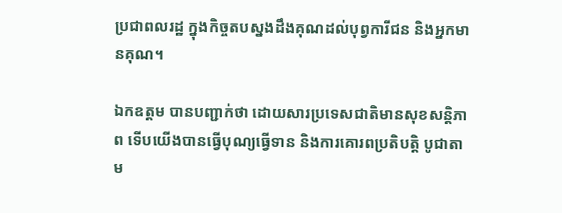ប្រជាពលរដ្ឋ ក្នុងកិច្ចតបស្នងដឹងគុណដល់បុព្វការីជន និងអ្នកមានគុណ។

ឯកឧត្តម បានបញ្ជាក់ថា ដោយសារប្រទេសជាតិមានសុខសន្តិភាព ទើបយើងបានធ្វើបុណ្យធ្វើទាន និងការគោរពប្រតិបត្តិ បូជាតាម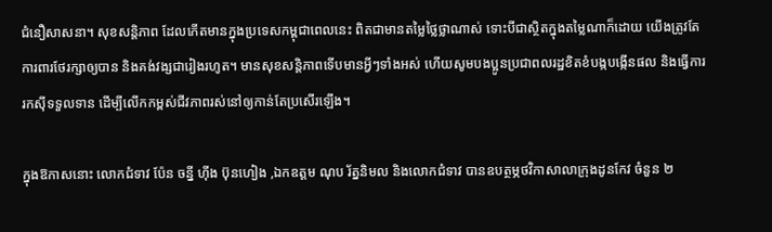ជំនឿសាសនា។ សុខសន្តិភាព ដែលកើតមានក្នុងប្រទេសកម្ពុជាពេលនេះ ពិតជាមានតម្លៃថ្លៃថ្លាណាស់ ទោះបីជាស្ថិតក្នុងតម្លៃណាក៏ដោយ យើងត្រូវតែការពារថែរក្សាឲ្យបាន និងគង់វង្សជារៀងរហូត។ មានសុខសន្តិភាពទើបមានអ្វីៗទាំងអស់ ហើយសូមបងប្អូនប្រជាពលរដ្ឋខិតខំបង្កបង្កើនផល និងធ្វើការរកស៊ីទទួលទាន ដើម្បីលើកកម្ពស់ជីវភាពរស់នៅឲ្យកាន់តែប្រសើរឡើង។

ក្នុងឱកាសនោះ លោកជំទាវ ប៉ែន ចនី្ន ហ៊ីង ប៊ុនហៀង ,ឯកឧត្តម ណុប រ័ត្ននិមល និងលោកជំទាវ បានឧបត្ថម្ភថវិកាសាលាក្រុងដូនកែវ ចំនួន ២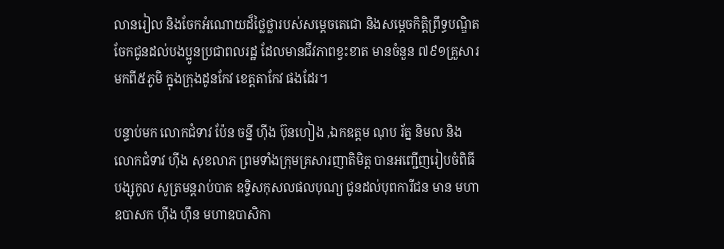លានរៀល និងចែកអំណោយដ៏ថ្លៃថ្លារបស់សម្តេចតេជោ និងសម្តេចកិត្តិព្រឹទ្ធបណ្ឌិត ចែកជូនដល់បងប្អូនប្រជាពលរដ្ឋ ដែលមានជីវភាពខ្វះខាត មានចំនួន ៧៩១គ្រួសារ មកពី៥ភូមិ ក្នុងក្រុងដូនកែវ ខេត្តតាកែវ ផងដែរ។

បន្ទាប់មក លោកជំទាវ ប៉ែន ចនី្ន ហ៊ីង ប៊ុនហៀង ,ឯកឧត្តម ណុប រ័ត្ន និមល និងលោកជំទាវ ហ៊ីង សុខលាភ ព្រមទាំងក្រុមគ្រសារញាតិមិត្ត បានអញ្ជើញរៀបចំពិធីបង្សុកូល សូត្រមន្តរាប់បាត ឧទ្ទិសកុសលផលបុណ្យ ជូនដល់បុពការីជន មាន មហាឧបាសក ហ៊ីង ហ៊ឹន មហាឧបាសិកា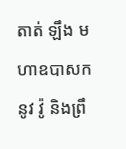តាត់ ឡឹង មហាឧបាសក នូវ វ៉ូ និងព្រឹ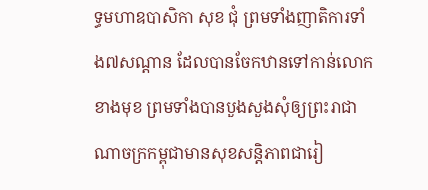ទ្ធមហាឧបាសិកា សុខ ជុំ ព្រមទាំងញាតិការទាំង៧សណ្តាន ដែលបានចែកឋានទៅកាន់លោកខាងមុខ ព្រមទាំងបានបួងសួងសុំឲ្យព្រះរាជាណាចក្រកម្ពុជាមានសុខសន្តិភាពជារៀ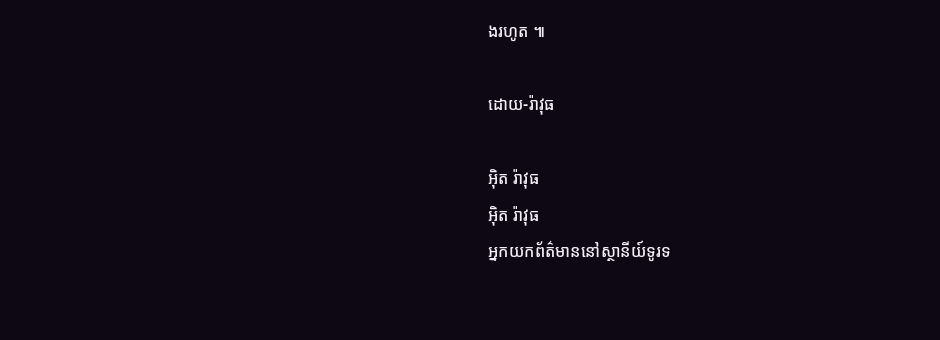ងរហូត ៕

ដោយ-រ៉ាវុធ

អ៊ិត រ៉ាវុធ
អ៊ិត រ៉ាវុធ
អ្នកយកព័ត៌មាននៅស្ថានីយ៍ទូរទ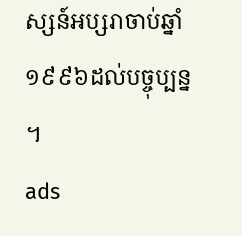ស្សន៍អប្សរាចាប់ឆ្នាំ១៩៩៦ដល់បច្ចុប្បន្ន ។
ads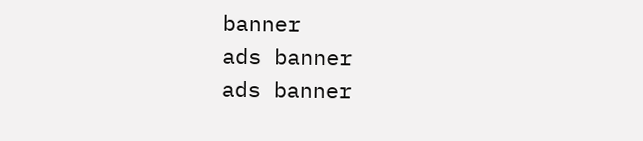banner
ads banner
ads banner